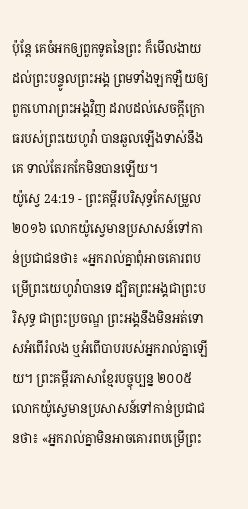ប៉ុន្តែ គេចំអកឲ្យពួកទូតនៃព្រះ ក៏មើលងាយដល់ព្រះបន្ទូលព្រះអង្គ ព្រមទាំងឡកឡឺយឲ្យពួកហោរាព្រះអង្គវិញ ដរាបដល់សេចក្ដីក្រោធរបស់ព្រះយេហូវ៉ា បានឆួលឡើងទាស់នឹងគេ ទាល់តែរកកែមិនបានឡើយ។
យ៉ូស្វេ 24:19 - ព្រះគម្ពីរបរិសុទ្ធកែសម្រួល ២០១៦ លោកយ៉ូស្វេមានប្រសាសន៍ទៅកាន់ប្រជាជនថា៖ «អ្នករាល់គ្នាពុំអាចគោរពបម្រើព្រះយេហូវ៉ាបានទេ ដ្បិតព្រះអង្គជាព្រះបរិសុទ្ធ ជាព្រះប្រចណ្ឌ ព្រះអង្គនឹងមិនអត់ទោសអំពើរំលង ឬអំពើបាបរបស់អ្នករាល់គ្នាឡើយ។ ព្រះគម្ពីរភាសាខ្មែរបច្ចុប្បន្ន ២០០៥ លោកយ៉ូស្វេមានប្រសាសន៍ទៅកាន់ប្រជាជនថា៖ «អ្នករាល់គ្នាមិនអាចគោរពបម្រើព្រះ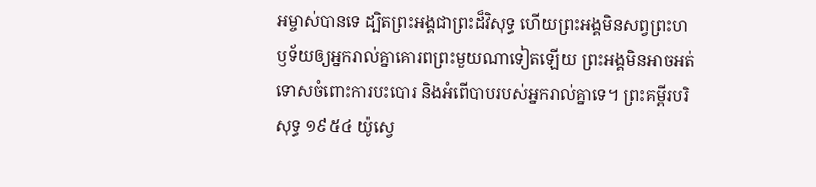អម្ចាស់បានទេ ដ្បិតព្រះអង្គជាព្រះដ៏វិសុទ្ធ ហើយព្រះអង្គមិនសព្វព្រះហឫទ័យឲ្យអ្នករាល់គ្នាគោរពព្រះមួយណាទៀតឡើយ ព្រះអង្គមិនអាចអត់ទោសចំពោះការបះបោរ និងអំពើបាបរបស់អ្នករាល់គ្នាទេ។ ព្រះគម្ពីរបរិសុទ្ធ ១៩៥៤ យ៉ូស្វេ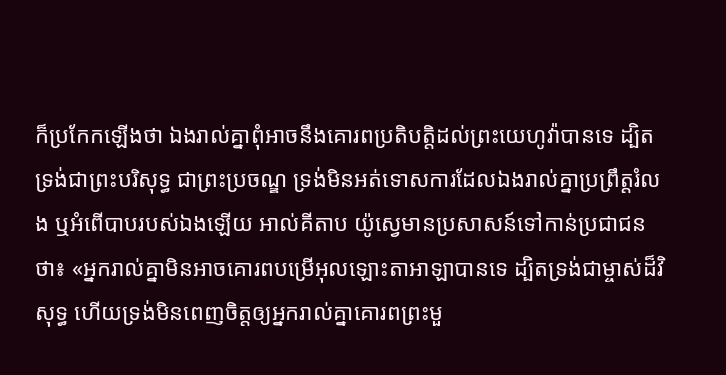ក៏ប្រកែកឡើងថា ឯងរាល់គ្នាពុំអាចនឹងគោរពប្រតិបត្តិដល់ព្រះយេហូវ៉ាបានទេ ដ្បិតទ្រង់ជាព្រះបរិសុទ្ធ ជាព្រះប្រចណ្ឌ ទ្រង់មិនអត់ទោសការដែលឯងរាល់គ្នាប្រព្រឹត្តរំលង ឬអំពើបាបរបស់ឯងឡើយ អាល់គីតាប យ៉ូស្វេមានប្រសាសន៍ទៅកាន់ប្រជាជនថា៖ «អ្នករាល់គ្នាមិនអាចគោរពបម្រើអុលឡោះតាអាឡាបានទេ ដ្បិតទ្រង់ជាម្ចាស់ដ៏វិសុទ្ធ ហើយទ្រង់មិនពេញចិត្តឲ្យអ្នករាល់គ្នាគោរពព្រះមួ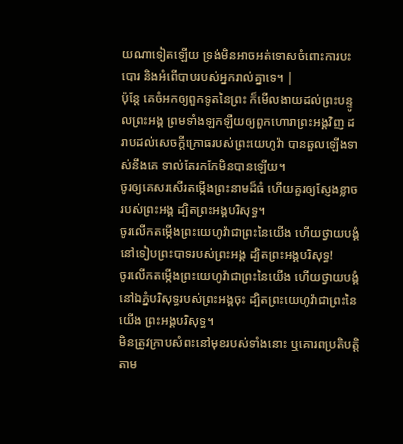យណាទៀតឡើយ ទ្រង់មិនអាចអត់ទោសចំពោះការបះបោរ និងអំពើបាបរបស់អ្នករាល់គ្នាទេ។ |
ប៉ុន្តែ គេចំអកឲ្យពួកទូតនៃព្រះ ក៏មើលងាយដល់ព្រះបន្ទូលព្រះអង្គ ព្រមទាំងឡកឡឺយឲ្យពួកហោរាព្រះអង្គវិញ ដរាបដល់សេចក្ដីក្រោធរបស់ព្រះយេហូវ៉ា បានឆួលឡើងទាស់នឹងគេ ទាល់តែរកកែមិនបានឡើយ។
ចូរឲ្យគេសរសើរតម្កើងព្រះនាមដ៏ធំ ហើយគួរឲ្យស្ញែងខ្លាចរបស់ព្រះអង្គ ដ្បិតព្រះអង្គបរិសុទ្ធ។
ចូរលើកតម្កើងព្រះយេហូវ៉ាជាព្រះនៃយើង ហើយថ្វាយបង្គំនៅទៀបព្រះបាទរបស់ព្រះអង្គ ដ្បិតព្រះអង្គបរិសុទ្ធ!
ចូរលើកតម្កើងព្រះយេហូវ៉ាជាព្រះនៃយើង ហើយថ្វាយបង្គំនៅឯភ្នំបរិសុទ្ធរបស់ព្រះអង្គចុះ ដ្បិតព្រះយេហូវ៉ាជាព្រះនៃយើង ព្រះអង្គបរិសុទ្ធ។
មិនត្រូវក្រាបសំពះនៅមុខរបស់ទាំងនោះ ឬគោរពប្រតិបត្តិតាម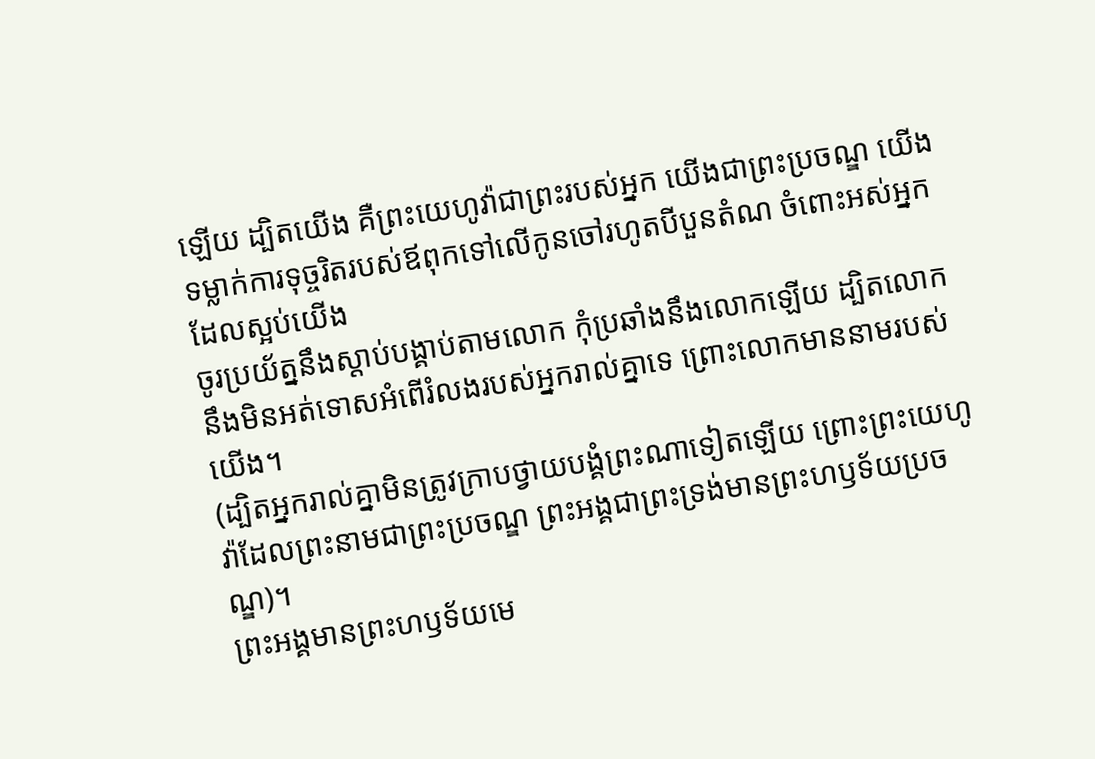ឡើយ ដ្បិតយើង គឺព្រះយេហូវ៉ាជាព្រះរបស់អ្នក យើងជាព្រះប្រចណ្ឌ យើងទម្លាក់ការទុច្ចរិតរបស់ឪពុកទៅលើកូនចៅរហូតបីបួនតំណ ចំពោះអស់អ្នកដែលស្អប់យើង
ចូរប្រយ័ត្ននឹងស្តាប់បង្គាប់តាមលោក កុំប្រឆាំងនឹងលោកឡើយ ដ្បិតលោកនឹងមិនអត់ទោសអំពើរំលងរបស់អ្នករាល់គ្នាទេ ព្រោះលោកមាននាមរបស់យើង។
(ដ្បិតអ្នករាល់គ្នាមិនត្រូវក្រាបថ្វាយបង្គំព្រះណាទៀតឡើយ ព្រោះព្រះយេហូវ៉ាដែលព្រះនាមជាព្រះប្រចណ្ឌ ព្រះអង្គជាព្រះទ្រង់មានព្រះហឫទ័យប្រចណ្ឌ)។
ព្រះអង្គមានព្រះហឫទ័យមេ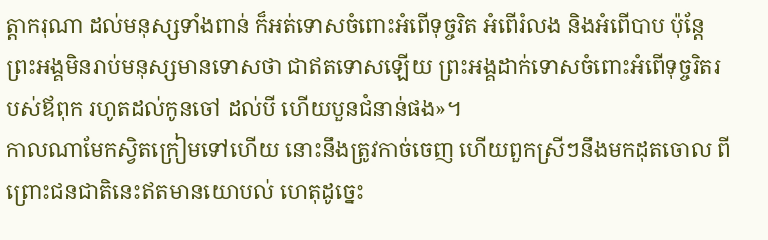ត្តាករុណា ដល់មនុស្សទាំងពាន់ ក៏អត់ទោសចំពោះអំពើទុច្ចរិត អំពើរំលង និងអំពើបាប ប៉ុន្តែ ព្រះអង្គមិនរាប់មនុស្សមានទោសថា ជាឥតទោសឡើយ ព្រះអង្គដាក់ទោសចំពោះអំពើទុច្ចរិតរបស់ឪពុក រហូតដល់កូនចៅ ដល់បី ហើយបួនជំនាន់ផង»។
កាលណាមែកស្វិតក្រៀមទៅហើយ នោះនឹងត្រូវកាច់ចេញ ហើយពួកស្រីៗនឹងមកដុតចោល ពីព្រោះជនជាតិនេះឥតមានយោបល់ ហេតុដូច្នេះ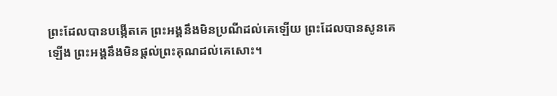ព្រះដែលបានបង្កើតគេ ព្រះអង្គនឹងមិនប្រណីដល់គេឡើយ ព្រះដែលបានសូនគេឡើង ព្រះអង្គនឹងមិនផ្តល់ព្រះគុណដល់គេសោះ។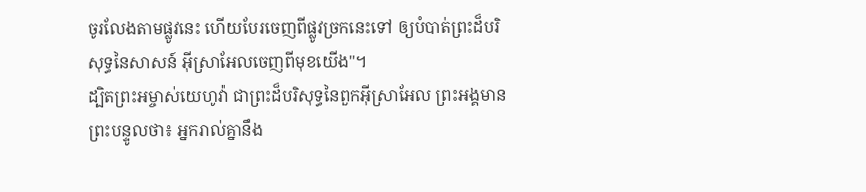ចូរលែងតាមផ្លូវនេះ ហើយបែរចេញពីផ្លូវច្រកនេះទៅ ឲ្យបំបាត់ព្រះដ៏បរិសុទ្ធនៃសាសន៍ អ៊ីស្រាអែលចេញពីមុខយើង"។
ដ្បិតព្រះអម្ចាស់យេហូវ៉ា ជាព្រះដ៏បរិសុទ្ធនៃពួកអ៊ីស្រាអែល ព្រះអង្គមានព្រះបន្ទូលថា៖ អ្នករាល់គ្នានឹង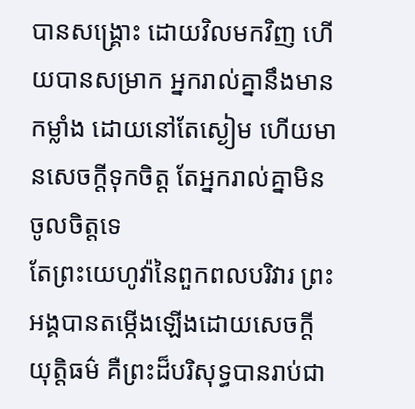បានសង្គ្រោះ ដោយវិលមកវិញ ហើយបានសម្រាក អ្នករាល់គ្នានឹងមានកម្លាំង ដោយនៅតែស្ងៀម ហើយមានសេចក្ដីទុកចិត្ត តែអ្នករាល់គ្នាមិនចូលចិត្តទេ
តែព្រះយេហូវ៉ានៃពួកពលបរិវារ ព្រះអង្គបានតម្កើងឡើងដោយសេចក្ដីយុត្តិធម៌ គឺព្រះដ៏បរិសុទ្ធបានរាប់ជា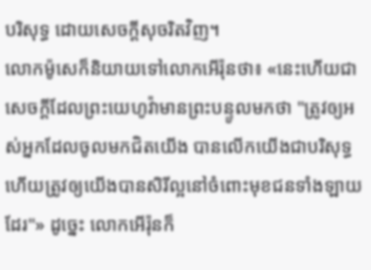បរិសុទ្ធ ដោយសេចក្ដីសុចរិតវិញ។
លោកម៉ូសេក៏និយាយទៅលោកអើរ៉ុនថា៖ «នេះហើយជាសេចក្ដីដែលព្រះយេហូវ៉ាមានព្រះបន្ទូលមកថា "ត្រូវឲ្យអស់អ្នកដែលចូលមកជិតយើង បានលើកយើងជាបរិសុទ្ធ ហើយត្រូវឲ្យយើងបានសិរីល្អនៅចំពោះមុខជនទាំងឡាយដែរ"» ដូច្នេះ លោកអើរ៉ុនក៏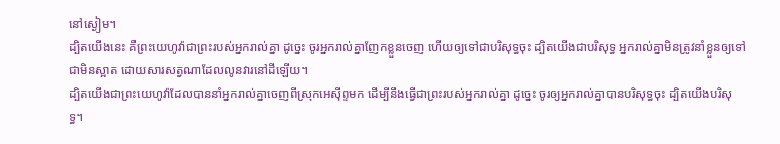នៅស្ងៀម។
ដ្បិតយើងនេះ គឺព្រះយេហូវ៉ាជាព្រះរបស់អ្នករាល់គ្នា ដូច្នេះ ចូរអ្នករាល់គ្នាញែកខ្លួនចេញ ហើយឲ្យទៅជាបរិសុទ្ធចុះ ដ្បិតយើងជាបរិសុទ្ធ អ្នករាល់គ្នាមិនត្រូវនាំខ្លួនឲ្យទៅជាមិនស្អាត ដោយសារសត្វណាដែលលូនវារនៅដីឡើយ។
ដ្បិតយើងជាព្រះយេហូវ៉ាដែលបាននាំអ្នករាល់គ្នាចេញពីស្រុកអេស៊ីព្ទមក ដើម្បីនឹងធ្វើជាព្រះរបស់អ្នករាល់គ្នា ដូច្នេះ ចូរឲ្យអ្នករាល់គ្នាបានបរិសុទ្ធចុះ ដ្បិតយើងបរិសុទ្ធ។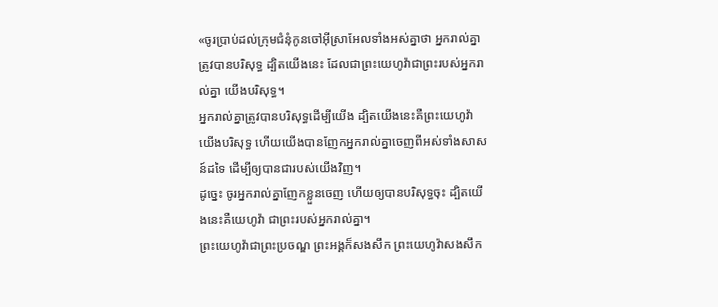«ចូរប្រាប់ដល់ក្រុមជំនុំកូនចៅអ៊ីស្រាអែលទាំងអស់គ្នាថា អ្នករាល់គ្នាត្រូវបានបរិសុទ្ធ ដ្បិតយើងនេះ ដែលជាព្រះយេហូវ៉ាជាព្រះរបស់អ្នករាល់គ្នា យើងបរិសុទ្ធ។
អ្នករាល់គ្នាត្រូវបានបរិសុទ្ធដើម្បីយើង ដ្បិតយើងនេះគឺព្រះយេហូវ៉ា យើងបរិសុទ្ធ ហើយយើងបានញែកអ្នករាល់គ្នាចេញពីអស់ទាំងសាសន៍ដទៃ ដើម្បីឲ្យបានជារបស់យើងវិញ។
ដូច្នេះ ចូរអ្នករាល់គ្នាញែកខ្លួនចេញ ហើយឲ្យបានបរិសុទ្ធចុះ ដ្បិតយើងនេះគឺយេហូវ៉ា ជាព្រះរបស់អ្នករាល់គ្នា។
ព្រះយេហូវ៉ាជាព្រះប្រចណ្ឌ ព្រះអង្គក៏សងសឹក ព្រះយេហូវ៉ាសងសឹក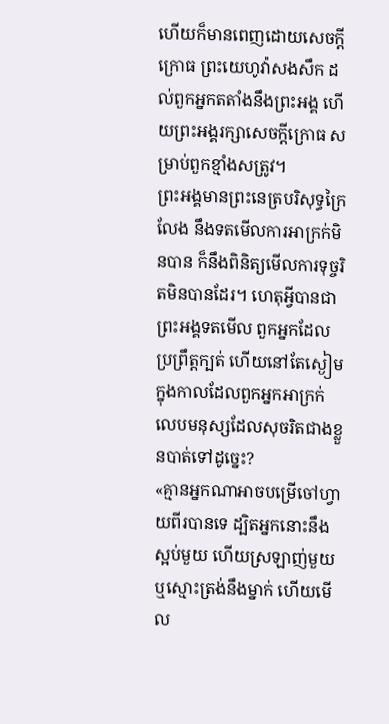ហើយក៏មានពេញដោយសេចក្ដីក្រោធ ព្រះយេហូវ៉ាសងសឹក ដល់ពួកអ្នកតតាំងនឹងព្រះអង្គ ហើយព្រះអង្គរក្សាសេចក្ដីក្រោធ សម្រាប់ពួកខ្មាំងសត្រូវ។
ព្រះអង្គមានព្រះនេត្របរិសុទ្ធក្រៃលែង នឹងទតមើលការអាក្រក់មិនបាន ក៏នឹងពិនិត្យមើលការទុច្ចរិតមិនបានដែរ។ ហេតុអ្វីបានជាព្រះអង្គទតមើល ពួកអ្នកដែលប្រព្រឹត្តក្បត់ ហើយនៅតែស្ងៀម ក្នុងកាលដែលពួកអ្នកអាក្រក់ លេបមនុស្សដែលសុចរិតជាងខ្លួនបាត់ទៅដូច្នេះ?
«គ្មានអ្នកណាអាចបម្រើចៅហ្វាយពីរបានទេ ដ្បិតអ្នកនោះនឹងស្អប់មួយ ហើយស្រឡាញ់មួយ ឬស្មោះត្រង់នឹងម្នាក់ ហើយមើល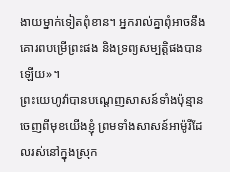ងាយម្នាក់ទៀតពុំខាន។ អ្នករាល់គ្នាពុំអាចនឹងគោរពបម្រើព្រះផង និងទ្រព្យសម្បត្តិផងបានឡើយ»។
ព្រះយេហូវ៉ាបានបណ្តេញសាសន៍ទាំងប៉ុន្មាន ចេញពីមុខយើងខ្ញុំ ព្រមទាំងសាសន៍អាម៉ូរីដែលរស់នៅក្នុងស្រុក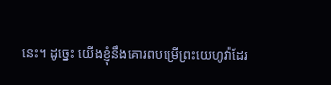នេះ។ ដូច្នេះ យើងខ្ញុំនឹងគោរពបម្រើព្រះយេហូវ៉ាដែរ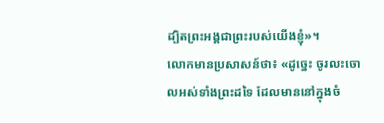ដ្បិតព្រះអង្គជាព្រះរបស់យើងខ្ញុំ»។
លោកមានប្រសាសន៍ថា៖ «ដូច្នេះ ចូរលះចោលអស់ទាំងព្រះដទៃ ដែលមាននៅក្នុងចំ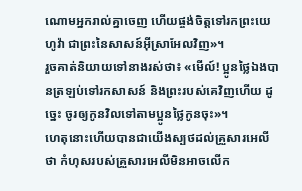ណោមអ្នករាល់គ្នាចេញ ហើយផ្ចង់ចិត្តទៅរកព្រះយេហូវ៉ា ជាព្រះនៃសាសន៍អ៊ីស្រាអែលវិញ»។
រួចគាត់និយាយទៅនាងរស់ថា៖ «មើល៍! ប្អូនថ្លៃឯងបានត្រឡប់ទៅរកសាសន៍ និងព្រះរបស់គេវិញហើយ ដូច្នេះ ចូរឲ្យកូនវិលទៅតាមប្អូនថ្លៃកូនចុះ»។
ហេតុនោះហើយបានជាយើងស្បថដល់គ្រួសារអេលីថា កំហុសរបស់គ្រួសារអេលីមិនអាចលើក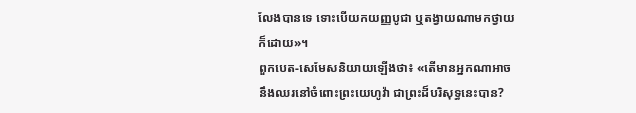លែងបានទេ ទោះបើយកយញ្ញបូជា ឬតង្វាយណាមកថ្វាយក៏ដោយ»។
ពួកបេត-សេមែសនិយាយឡើងថា៖ «តើមានអ្នកណាអាចនឹងឈរនៅចំពោះព្រះយេហូវ៉ា ជាព្រះដ៏បរិសុទ្ធនេះបាន?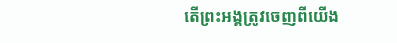តើព្រះអង្គត្រូវចេញពីយើង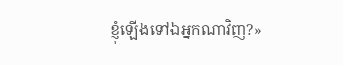ខ្ញុំឡើងទៅឯអ្នកណាវិញ?»